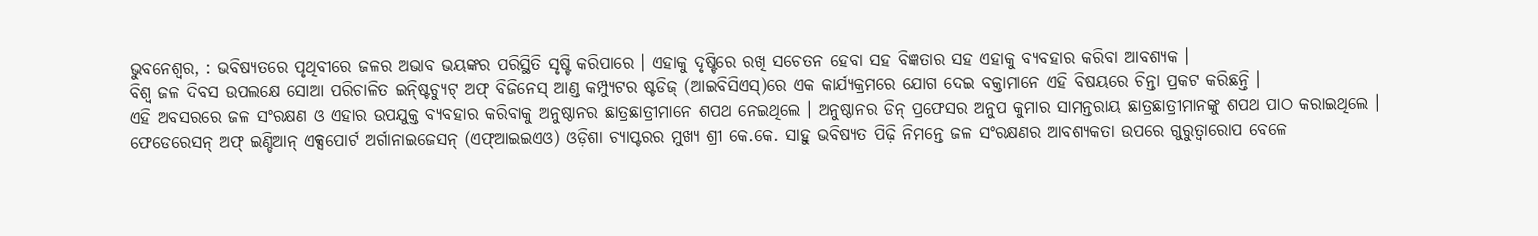ଭୁବନେଶ୍ୱର, : ଭବିଷ୍ୟତରେ ପୃଥିବୀରେ ଜଳର ଅଭାବ ଭୟଙ୍କର ପରିସ୍ଥିତି ସୃଷ୍ଟି କରିପାରେ । ଏହାକୁ ଦୃଷ୍ଟିରେ ରଖି ସଚେତନ ହେବା ସହ ବିଜ୍ଞତାର ସହ ଏହାକୁ ବ୍ୟବହାର କରିବା ଆବଶ୍ୟକ ।
ବିଶ୍ୱ ଜଳ ଦିବସ ଉପଲକ୍ଷେ ସୋଆ ପରିଚାଳିତ ଇନ୍ଷ୍ଟିଚ୍ୟୁଟ୍ ଅଫ୍ ବିଜିନେସ୍ ଆଣ୍ଡ କମ୍ପ୍ୟୁଟର ଷ୍ଟଡିଜ୍ (ଆଇବିସିଏସ୍)ରେ ଏକ କାର୍ଯ୍ୟକ୍ରମରେ ଯୋଗ ଦେଇ ବକ୍ତାମାନେ ଏହି ବିଷୟରେ ଚିନ୍ତା ପ୍ରକଟ କରିଛନ୍ତି ।
ଏହି ଅବସରରେ ଜଳ ସଂରକ୍ଷଣ ଓ ଏହାର ଉପଯୁକ୍ତ ବ୍ୟବହାର କରିବାକୁ ଅନୁଷ୍ଠାନର ଛାତ୍ରଛାତ୍ରୀମାନେ ଶପଥ ନେଇଥିଲେ । ଅନୁଷ୍ଠାନର ଡିନ୍ ପ୍ରଫେସର ଅନୁପ କୁମାର ସାମନ୍ତରାୟ ଛାତ୍ରଛାତ୍ରୀମାନଙ୍କୁ ଶପଥ ପାଠ କରାଇଥିଲେ ।
ଫେଡେରେସନ୍ ଅଫ୍ ଇଣ୍ଡିଆନ୍ ଏକ୍ସପୋର୍ଟ ଅର୍ଗାନାଇଜେସନ୍ (ଏଫ୍ଆଇଇଏଓ) ଓଡ଼ିଶା ଚ୍ୟାପ୍ଟରର ମୁଖ୍ୟ ଶ୍ରୀ କେ.କେ. ସାହୁ ଭବିଷ୍ୟତ ପିଢ଼ି ନିମନ୍ତେ ଜଳ ସଂରକ୍ଷଣର ଆବଶ୍ୟକତା ଉପରେ ଗୁରୁତ୍ୱାରୋପ ବେଳେ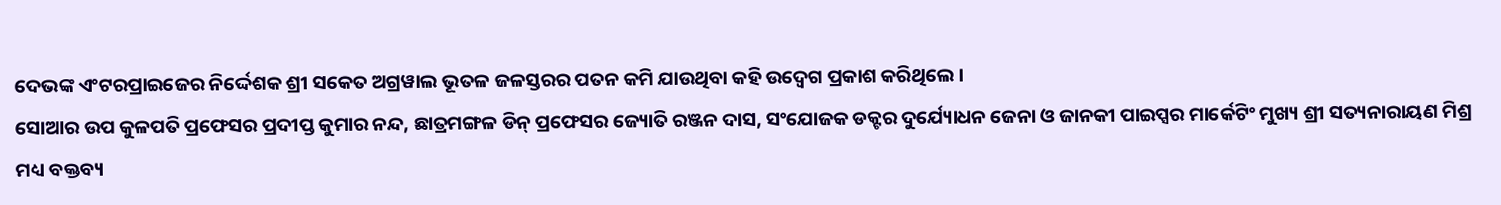ଦେଭଙ୍କ ଏଂଟରପ୍ରାଇଜେର ନିର୍ଦ୍ଦେଶକ ଶ୍ରୀ ସକେତ ଅଗ୍ରୱାଲ ଭୂତଳ ଜଳସ୍ତରର ପତନ କମି ଯାଉଥିବା କହି ଉଦ୍ବେଗ ପ୍ରକାଶ କରିଥିଲେ ।
ସୋଆର ଉପ କୁଳପତି ପ୍ରଫେସର ପ୍ରଦୀପ୍ତ କୁମାର ନନ୍ଦ, ଛାତ୍ରମଙ୍ଗଳ ଡିନ୍ ପ୍ରଫେସର ଜ୍ୟୋତି ରଞ୍ଜନ ଦାସ, ସଂଯୋଜକ ଡକ୍ଟର ଦୁର୍ଯ୍ୟୋଧନ ଜେନା ଓ ଜାନକୀ ପାଇପ୍ସର ମାର୍କେଟିଂ ମୁଖ୍ୟ ଶ୍ରୀ ସତ୍ୟନାରାୟଣ ମିଶ୍ର ମଧ୍ୟ ବକ୍ତବ୍ୟ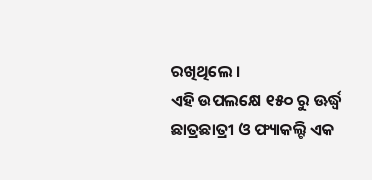ରଖିଥିଲେ ।
ଏହି ଉପଲକ୍ଷେ ୧୫୦ ରୁ ଊର୍ଦ୍ଧ୍ୱ ଛାତ୍ରଛାତ୍ରୀ ଓ ଫ୍ୟାକଲ୍ଟି ଏକ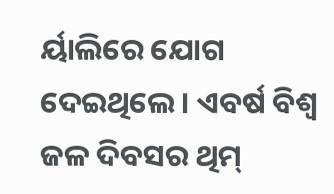ର୍ୟାଲିରେ ଯୋଗ ଦେଇଥିଲେ । ଏବର୍ଷ ବିଶ୍ୱ ଜଳ ଦିବସର ଥିମ୍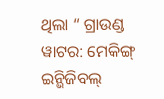ଥିଲା “ ଗ୍ରାଉଣ୍ଡ ୱାଟର: ମେକିଙ୍ଗ୍ ଇନ୍ଭିଜିବଲ୍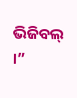ଭିଜିବଲ୍ ।”